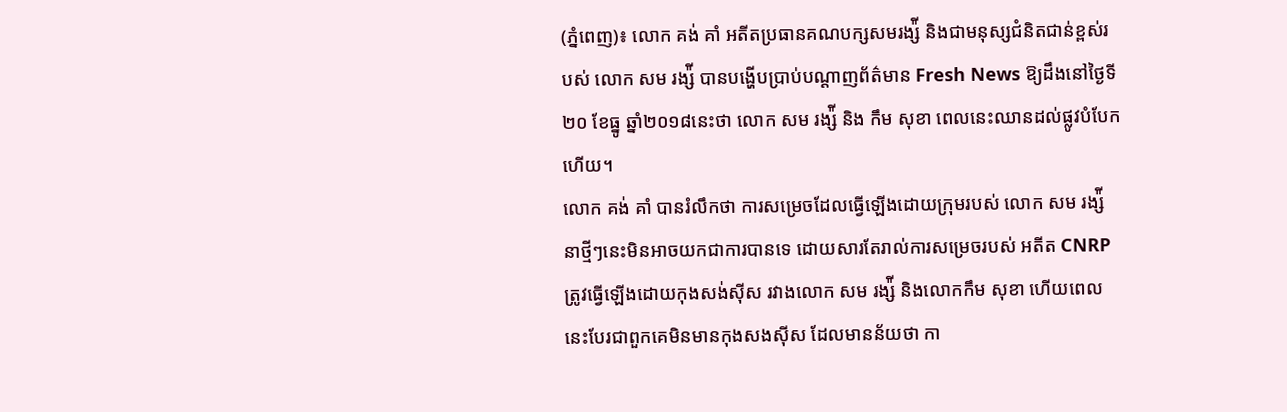(ភ្នំពេញ)៖ លោក គង់ គាំ អតីតប្រធានគណបក្សសមរង្ស៉ី និងជាមនុស្សជំនិតជាន់ខ្ពស់របស់ លោក សម រង្ស៉ី បានបង្ហើបប្រាប់បណ្តាញព័ត៌មាន Fresh News ឱ្យដឹងនៅថ្ងៃទី២០ ខែធ្នូ ឆ្នាំ២០១៨នេះថា លោក សម រង្ស៉ី និង កឹម សុខា ពេលនេះឈានដល់ផ្លូវបំបែកហើយ។
លោក គង់ គាំ បានរំលឹកថា ការសម្រេចដែលធ្វើឡើងដោយក្រុមរបស់ លោក សម រង្ស៉ី នាថ្មីៗនេះមិនអាចយកជាការបានទេ ដោយសារតែរាល់ការសម្រេចរបស់ អតីត CNRP ត្រូវធ្វើឡើងដោយកុងសង់ស៊ីស រវាងលោក សម រង្ស៉ី និងលោកកឹម សុខា ហើយពេលនេះបែរជាពួកគេមិនមានកុងសងស៊ីស ដែលមានន័យថា កា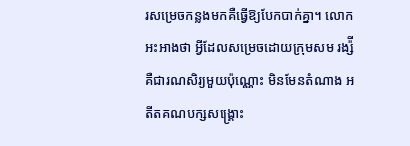រសម្រេចកន្លងមកគឺធ្វើឱ្យបែកបាក់គ្នា។ លោកអះអាងថា អ្វីដែលសម្រេចដោយក្រុមសម រង្ស៉ី គឺជារណសិរ្យមួយប៉ុណ្ណោះ មិនមែនតំណាង អតីតគណបក្សសង្រ្គោះ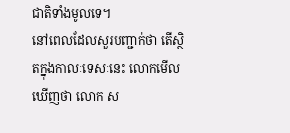ជាតិទាំងមូលទេ។
នៅពេលដែលសួរបញ្ជាក់ថា តើស្ថិតក្នុងកាលៈទេសៈនេះ លោកមើលឃើញថា លោក ស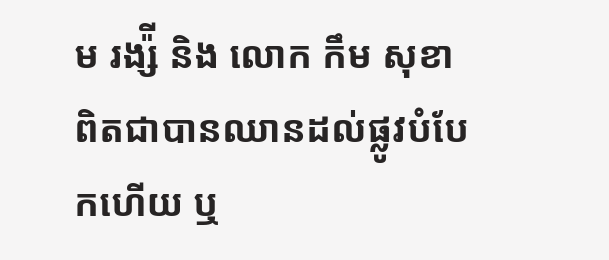ម រង្ស៉ី និង លោក កឹម សុខា ពិតជាបានឈានដល់ផ្លូវបំបែកហើយ ឬ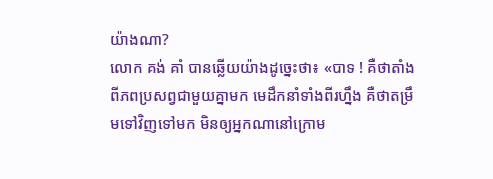យ៉ាងណា?
លោក គង់ គាំ បានឆ្លើយយ៉ាងដូច្នេះថា៖ «បាទ ! គឺថាតាំងពីភពប្រសព្វជាមួយគ្នាមក មេដឹកនាំទាំងពីរហ្នឹង គឺថាតម្រឹមទៅវិញទៅមក មិនឲ្យអ្នកណានៅក្រោម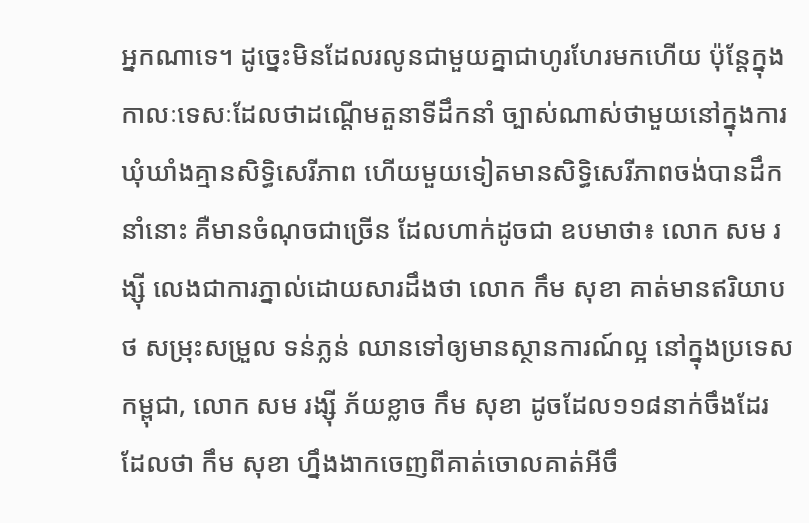អ្នកណាទេ។ ដូច្នេះមិនដែលរលូនជាមួយគ្នាជាហូរហែរមកហើយ ប៉ុន្ដែក្នុងកាលៈទេសៈដែលថាដណ្ដើមតួនាទីដឹកនាំ ច្បាស់ណាស់ថាមួយនៅក្នុងការឃុំឃាំងគ្មានសិទ្ធិសេរីភាព ហើយមួយទៀតមានសិទ្ធិសេរីភាពចង់បានដឹកនាំនោះ គឺមានចំណុចជាច្រើន ដែលហាក់ដូចជា ឧបមាថា៖ លោក សម រង្ស៊ី លេងជាការភ្នាល់ដោយសារដឹងថា លោក កឹម សុខា គាត់មានឥរិយាបថ សម្រុះសម្រួល ទន់ភ្លន់ ឈានទៅឲ្យមានស្ថានការណ៍ល្អ នៅក្នុងប្រទេសកម្ពុជា, លោក សម រង្ស៊ី ភ័យខ្លាច កឹម សុខា ដូចដែល១១៨នាក់ចឹងដែរ ដែលថា កឹម សុខា ហ្នឹងងាកចេញពីគាត់ចោលគាត់អីចឹ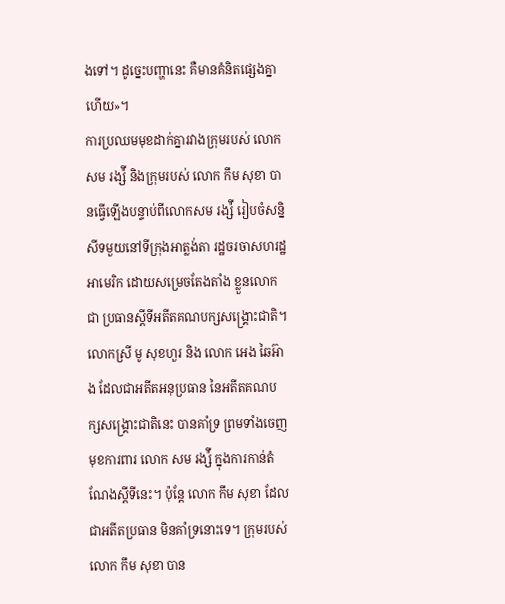ងទៅ។ ដូច្នេះបញ្ហានេះ គឺមានគំនិតផ្សេងគ្នាហើយ»។
ការប្រឈមមុខដាក់គ្នារវាងក្រុមរបស់ លោក សម រង្ស៉ី និងក្រុមរបស់ លោក កឹម សុខា បានធ្វើឡើងបន្ទាប់ពីលោកសម រង្ស៉ី រៀបចំសន្និសីទមួយនៅទីក្រុងអាត្លង់តា រដ្ឋចរចាសហរដ្ឋអាមេរិក ដោយសម្រេចតែងតាំង ខ្លួនលោកជា ប្រធានស្តីទីអតីតគណបក្សសង្រ្គោះជាតិ។ លោកស្រី មូ សុខហួរ និង លោក អេង ឆៃអ៊ាង ដែលជាអតីតអនុប្រធាន នៃអតីតគណបក្សសង្រ្គោះជាតិនេះ បានគាំទ្រ ព្រមទាំងចេញមុខការពារ លោក សម រង្ស៉ី ក្នុងការកាន់តំណែងស្តីទីនេះ។ ប៉ុន្តែ លោក កឹម សុខា ដែលជាអតីតប្រធាន មិនគាំទ្រនោះទេ។ ក្រុមរបស់ លោក កឹម សុខា បាន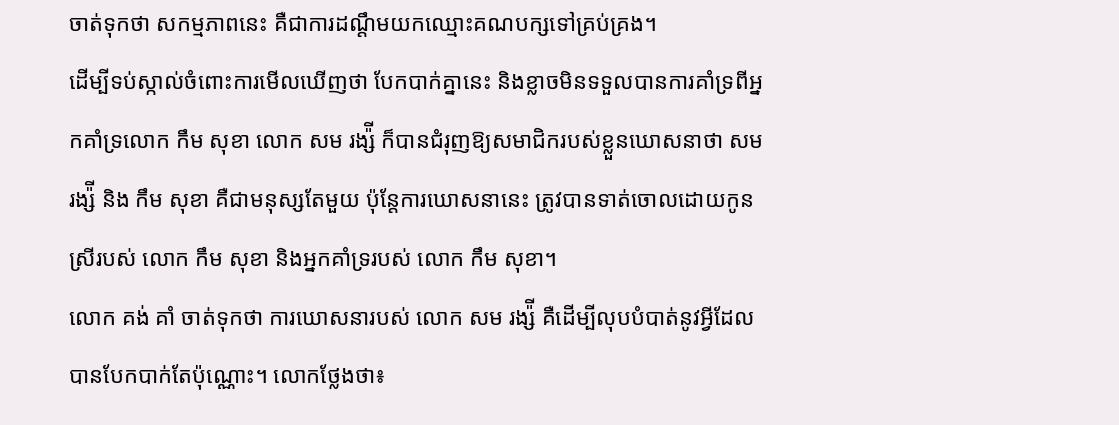ចាត់ទុកថា សកម្មភាពនេះ គឺជាការដណ្តឹមយកឈ្មោះគណបក្សទៅគ្រប់គ្រង។
ដើម្បីទប់ស្កាល់ចំពោះការមើលឃើញថា បែកបាក់គ្នានេះ និងខ្លាចមិនទទួលបានការគាំទ្រពីអ្នកគាំទ្រលោក កឹម សុខា លោក សម រង្ស៉ី ក៏បានជំរុញឱ្យសមាជិករបស់ខ្លួនឃោសនាថា សម រង្ស៉ី និង កឹម សុខា គឺជាមនុស្សតែមួយ ប៉ុន្តែការឃោសនានេះ ត្រូវបានទាត់ចោលដោយកូនស្រីរបស់ លោក កឹម សុខា និងអ្នកគាំទ្ររបស់ លោក កឹម សុខា។
លោក គង់ គាំ ចាត់ទុកថា ការឃោសនារបស់ លោក សម រង្ស៉ី គឺដើម្បីលុបបំបាត់នូវអ្វីដែលបានបែកបាក់តែប៉ុណ្ណោះ។ លោកថ្លែងថា៖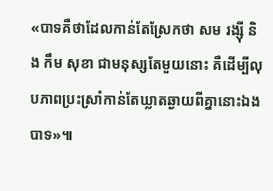«បាទគឺថាដែលកាន់តែស្រែកថា សម រង្ស៊ី និង កឹម សុខា ជាមនុស្សតែមួយនោះ គឺដើម្បីលុបភាពប្រះស្រាំកាន់តែឃ្លាតឆ្ងាយពីគ្នានោះឯងបាទ»៕